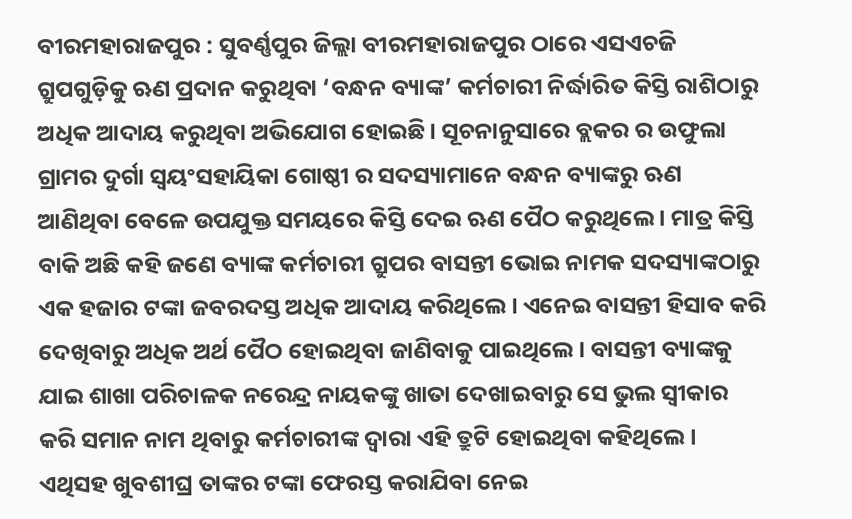ବୀରମହାରାଜପୁର : ସୁବର୍ଣ୍ଣପୁର ଜିଲ୍ଲା ବୀରମହାରାଜପୁର ଠାରେ ଏସଏଚଜି ଗ୍ରୁପଗୁଡ଼ିକୁ ଋଣ ପ୍ରଦାନ କରୁଥିବା ‘ବନ୍ଧନ ବ୍ୟାଙ୍କ’ କର୍ମଚାରୀ ନିର୍ଦ୍ଧାରିତ କିସ୍ତି ରାଶିଠାରୁ ଅଧିକ ଆଦାୟ କରୁଥିବା ଅଭିଯୋଗ ହୋଇଛି। ସୂଚନାନୁସାରେ ବ୍ଲକର ର ଉଫୁଲା ଗ୍ରାମର ଦୁର୍ଗା ସ୍ଵୟଂସହାୟିକା ଗୋଷ୍ଠୀ ର ସଦସ୍ୟାମାନେ ବନ୍ଧନ ବ୍ୟାଙ୍କରୁ ଋଣ ଆଣିଥିବା ବେଳେ ଉପଯୁକ୍ତ ସମୟରେ କିସ୍ତି ଦେଇ ଋଣ ପୈଠ କରୁଥିଲେ । ମାତ୍ର କିସ୍ତି ବାକି ଅଛି କହି ଜଣେ ବ୍ୟାଙ୍କ କର୍ମଚାରୀ ଗ୍ରୁପର ବାସନ୍ତୀ ଭୋଇ ନାମକ ସଦସ୍ୟାଙ୍କଠାରୁ ଏକ ହଜାର ଟଙ୍କା ଜବରଦସ୍ତ ଅଧିକ ଆଦାୟ କରିଥିଲେ । ଏନେଇ ବାସନ୍ତୀ ହିସାବ କରି ଦେଖିବାରୁ ଅଧିକ ଅର୍ଥ ପୈଠ ହୋଇଥିବା ଜାଣିବାକୁ ପାଇଥିଲେ । ବାସନ୍ତୀ ବ୍ୟାଙ୍କକୁ ଯାଇ ଶାଖା ପରିଚାଳକ ନରେନ୍ଦ୍ର ନାୟକଙ୍କୁ ଖାତା ଦେଖାଇବାରୁ ସେ ଭୁଲ ସ୍ବୀକାର କରି ସମାନ ନାମ ଥିବାରୁ କର୍ମଚାରୀଙ୍କ ଦ୍ଵାରା ଏହି ତ୍ରୁଟି ହୋଇଥିବା କହିଥିଲେ । ଏଥିସହ ଖୁବଶୀଘ୍ର ତାଙ୍କର ଟଙ୍କା ଫେରସ୍ତ କରାଯିବା ନେଇ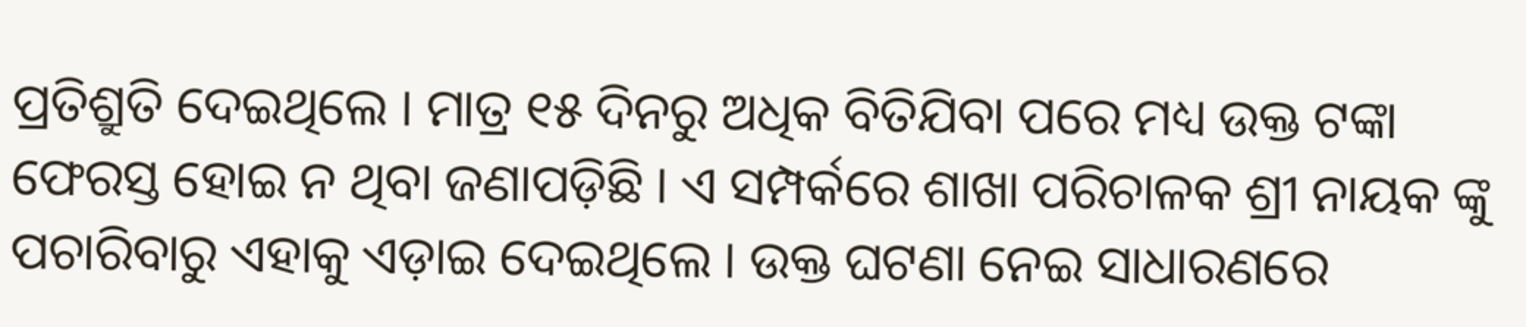ପ୍ରତିଶ୍ରୁତି ଦେଇଥିଲେ । ମାତ୍ର ୧୫ ଦିନରୁ ଅଧିକ ବିତିଯିବା ପରେ ମଧ୍ୟ ଉକ୍ତ ଟଙ୍କା ଫେରସ୍ତ ହୋଇ ନ ଥିବା ଜଣାପଡ଼ିଛି । ଏ ସମ୍ପର୍କରେ ଶାଖା ପରିଚାଳକ ଶ୍ରୀ ନାୟକ ଙ୍କୁ ପଚାରିବାରୁ ଏହାକୁ ଏଡ଼ାଇ ଦେଇଥିଲେ । ଉକ୍ତ ଘଟଣା ନେଇ ସାଧାରଣରେ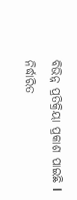ବିଭିନ୍ନ ପ୍ରତିକ୍ରିୟା ପ୍ରକାଶ ପାଇଛି l
ନିର୍ଦ୍ଧାରିତ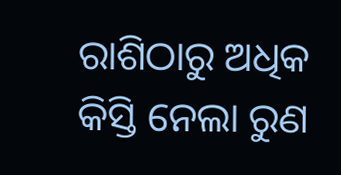ରାଶିଠାରୁ ଅଧିକ କିସ୍ତି ନେଲା ରୁଣ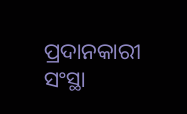ପ୍ରଦାନକାରୀ ସଂସ୍ଥା